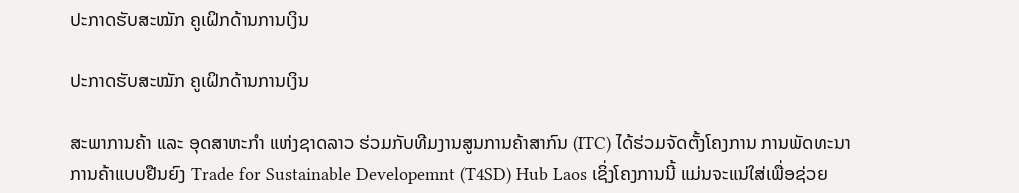ປະກາດຮັບສະໝັກ ຄູເຝິກດ້ານການເງິນ

ປະກາດຮັບສະໝັກ ຄູເຝິກດ້ານການເງິນ

ສະພາການຄ້າ ແລະ ອຸດສາຫະກຳ ແຫ່ງຊາດລາວ ຮ່ວມກັບທີມງານສູນການຄ້າສາກົນ (ITC) ໄດ້ຮ່ວມຈັດຕັ້ງໂຄງການ ການພັດທະນາການຄ້າແບບຢືນຍົງ Trade for Sustainable Developemnt (T4SD) Hub Laos ເຊິ່ງໂຄງການນີ້ ແມ່ນຈະແນ່ໃສ່ເພື່ອຊ່ວຍ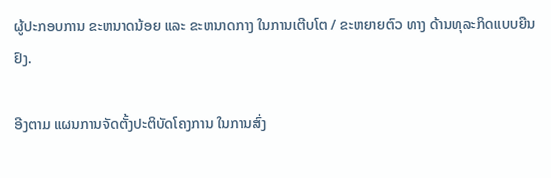ຜູ້ປະກອບການ ຂະຫນາດນ້ອຍ ແລະ ຂະຫນາດກາງ ໃນການເຕີບໂຕ / ຂະຫຍາຍຕົວ ທາງ ດ້ານທຸລະກິດແບບຍືນຢົງ.

ອີງຕາມ ແຜນການຈັດຕັ້ງປະຕິບັດໂຄງການ ໃນການສົ່ງ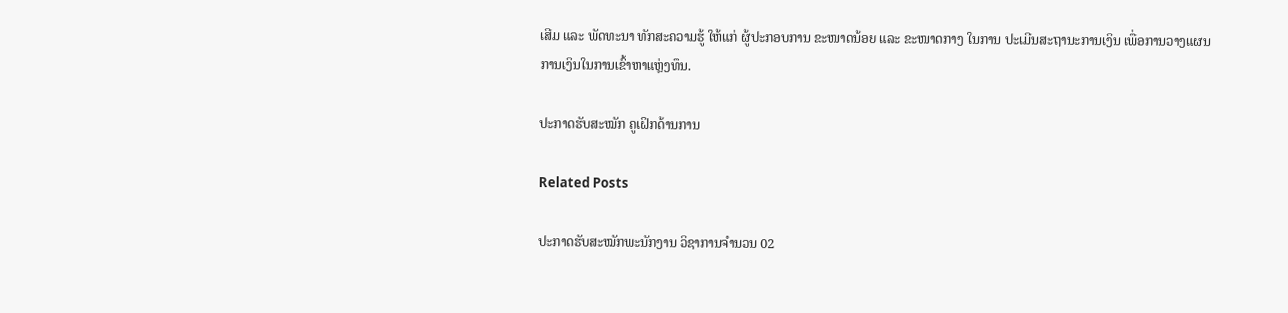ເສີມ ແລະ ພັດທະນາ ທັກສະຄວາມຮູ້ ໃຫ້ແກ່ ຜູ້ປະກອບການ ຂະໜາດນ້ອຍ ແລະ ຂະໜາດກາງ ໃນການ ປະເມີນສະຖານະການເງິນ ເພື່ອການວາງແຜນການເງິນໃນການເຂົ້າຫາແຫຼ່ງທຶນ.

ປະກາດຮັບສະໝັກ ຄູເຝິກດ້ານການ

Related Posts

ປະກາດຮັບສະໝັກພະນັກງານ ວິຊາການຈໍານວນ 02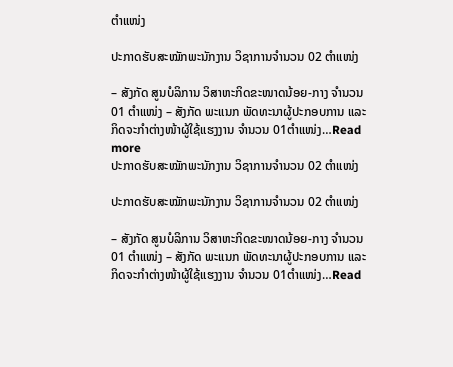ຕໍາແໜ່ງ

ປະກາດຮັບສະໝັກພະນັກງານ ວິຊາການຈໍານວນ 02 ຕໍາແໜ່ງ

– ສັງກັດ ສູນບໍລິການ ວິສາຫະກິດຂະໜາດນ້ອຍ-ກາງ ຈໍານວນ 01 ຕໍາແໜ່ງ – ສັງກັດ ພະແນກ ພັດທະນາຜູ້ປະກອບການ ແລະກິດຈະກຳຕ່າງໜ້າຜູ້ໃຊ້ແຮງງານ ຈໍານວນ 01ຕໍາແໜ່ງ…Read more
ປະກາດຮັບສະໝັກພະນັກງານ ວິຊາການຈໍານວນ 02 ຕໍາແໜ່ງ

ປະກາດຮັບສະໝັກພະນັກງານ ວິຊາການຈໍານວນ 02 ຕໍາແໜ່ງ

– ສັງກັດ ສູນບໍລິການ ວິສາຫະກິດຂະໜາດນ້ອຍ-ກາງ ຈໍານວນ 01 ຕໍາແໜ່ງ – ສັງກັດ ພະແນກ ພັດທະນາຜູ້ປະກອບການ ແລະກິດຈະກຳຕ່າງໜ້າຜູ້ໃຊ້ແຮງງານ ຈໍານວນ 01ຕໍາແໜ່ງ…Read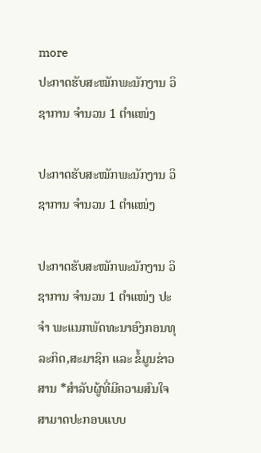more
ປະກາດຮັບສະໝັກພະນັກງານ ວິຊາການ ຈຳນວນ 1 ຕຳແໜ່ງ

ປະກາດຮັບສະໝັກພະນັກງານ ວິຊາການ ຈຳນວນ 1 ຕຳແໜ່ງ

ປະກາດຮັບສະໝັກພະນັກງານ ວິຊາການ ຈຳນວນ 1 ຕຳແໜ່ງ ປະຈຳ ພະແນກພັດທະນາອົງກອນທຸລະກິດ,ສະມາຊິກ ແລະ ຂໍ້ມູນຂ່າວສານ *ສຳລັບຜູ້ທີ່ມີຄວາມສົນໃຈສາມາດປະກອບແບບ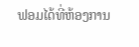ຟອມໄດ້ທີ່ຫ້ອງການ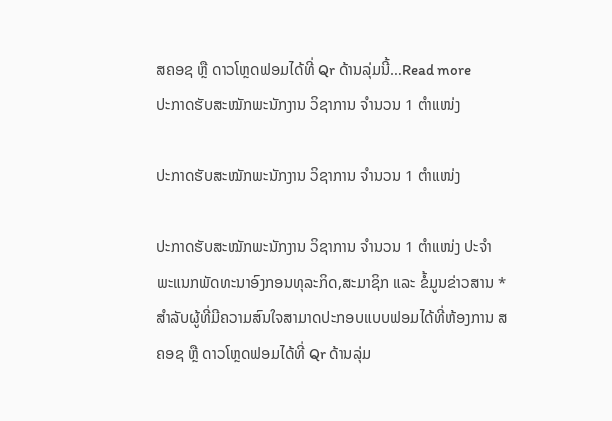ສຄອຊ ຫຼື ດາວໂຫຼດຟອມໄດ້ທີ່ Qr ດ້ານລຸ່ມນີ້…Read more
ປະກາດຮັບສະໝັກພະນັກງານ ວິຊາການ ຈຳນວນ 1 ຕຳແໜ່ງ

ປະກາດຮັບສະໝັກພະນັກງານ ວິຊາການ ຈຳນວນ 1 ຕຳແໜ່ງ

ປະກາດຮັບສະໝັກພະນັກງານ ວິຊາການ ຈຳນວນ 1 ຕຳແໜ່ງ ປະຈຳ ພະແນກພັດທະນາອົງກອນທຸລະກິດ,ສະມາຊິກ ແລະ ຂໍ້ມູນຂ່າວສານ *ສຳລັບຜູ້ທີ່ມີຄວາມສົນໃຈສາມາດປະກອບແບບຟອມໄດ້ທີ່ຫ້ອງການ ສຄອຊ ຫຼື ດາວໂຫຼດຟອມໄດ້ທີ່ Qr ດ້ານລຸ່ມ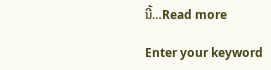ນີ້…Read more

Enter your keyword